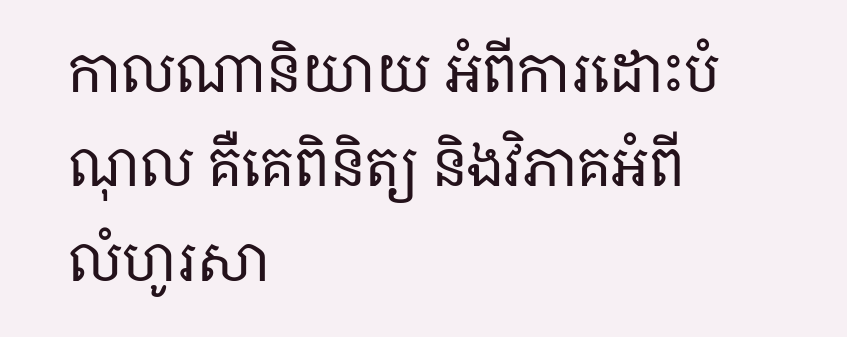កាលណានិយាយ អំពីការដោះបំណុល គឺគេពិនិត្យ និងវិភាគអំពីលំហូរសា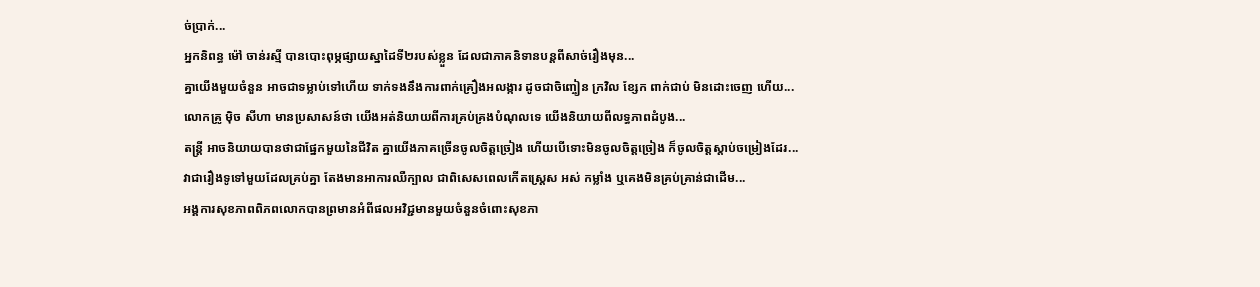ច់ប្រាក់...
អ្នកនិពន្ធ ម៉ៅ ចាន់រស្មី បានបោះពុម្ភផ្សាយស្នាដៃទី២របស់ខ្លួន ដែលជាភាគនិទានបន្តពីសាច់រឿងមុន...
គ្នាយើងមួយចំនួន អាចជាទម្លាប់ទៅហើយ ទាក់ទងនឹងការពាក់គ្រឿងអលង្ការ ដូចជាចិញ្ចៀន ក្រវិល ខ្សែក ពាក់ជាប់ មិនដោះចេញ ហើយ...
លោកគ្រូ ម៉ិច សីហា មានប្រសាសន៍ថា យើងអត់និយាយពីការគ្រប់គ្រងបំណុលទេ យើងនិយាយពីលទ្ធភាពដំបូង...
តន្ត្រី អាចនិយាយបានថាជាផ្នែកមួយនៃជីវិត គ្នាយើងភាគច្រើនចូលចិត្តច្រៀង ហើយបើទោះមិនចូលចិត្តច្រៀង ក៏ចូលចិត្តស្តាប់ចម្រៀងដែរ...
វាជារឿងទូទៅមួយដែលគ្រប់គ្នា តែងមានអាការឈឺក្បាល ជាពិសេសពេលកើតស្រ្តេស អស់ កម្លាំង ឬគេងមិនគ្រប់គ្រាន់ជាដើម...
អង្គការសុខភាពពិភពលោកបានព្រមានអំពីផលអវិជ្ជមានមួយចំនួនចំពោះសុខភា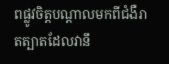ពផ្លូវចិត្តបណ្ដាលមកពីជំងឺរាតត្បាតដែលវានឹ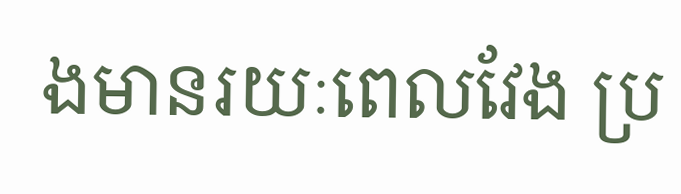ងមានរយៈពេលវែង ប្រ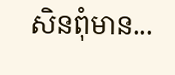សិនពុំមាន...